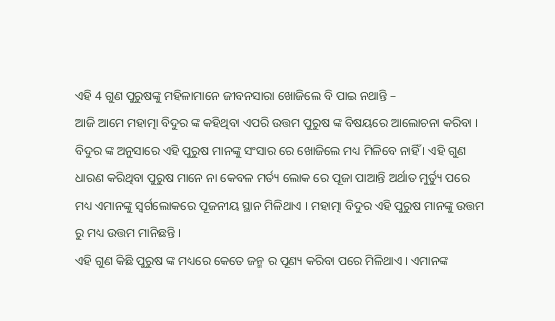ଏହି 4 ଗୁଣ ପୁରୁଷଙ୍କୁ ମହିଳାମାନେ ଜୀବନସାରା ଖୋଜିଲେ ବି ପାଇ ନଥାନ୍ତି –
ଆଜି ଆମେ ମହାତ୍ମା ବିଦୁର ଙ୍କ କହିଥିବା ଏପରି ଉତ୍ତମ ପୁରୁଷ ଙ୍କ ବିଷୟରେ ଆଲୋଚନା କରିବା । ବିଦୁର ଙ୍କ ଅନୁସାରେ ଏହି ପୁରୁଷ ମାନଙ୍କୁ ସଂସାର ରେ ଖୋଜିଲେ ମଧ୍ୟ ମିଳିବେ ନାହିଁ । ଏହି ଗୁଣ ଧାରଣ କରିଥିବା ପୁରୁଷ ମାନେ ନା କେବଳ ମର୍ତ୍ୟ ଲୋକ ରେ ପୂଜା ପାଆନ୍ତି ଅର୍ଥାତ ମୁର୍ତ୍ୟୁ ପରେ ମଧ୍ୟ ଏମାନଙ୍କୁ ସ୍ଵର୍ଗଲୋକରେ ପୂଜନୀୟ ସ୍ଥାନ ମିଳିଥାଏ । ମହାତ୍ମା ବିଦୁର ଏହି ପୁରୁଷ ମାନଙ୍କୁ ଉତ୍ତମ ରୁ ମଧ୍ୟ ଉତ୍ତମ ମାନିଛନ୍ତି ।
ଏହି ଗୁଣ କିଛି ପୁରୁଷ ଙ୍କ ମଧ୍ୟରେ କେତେ ଜନ୍ମ ର ପୂଣ୍ୟ କରିବା ପରେ ମିଳିଥାଏ । ଏମାନଙ୍କ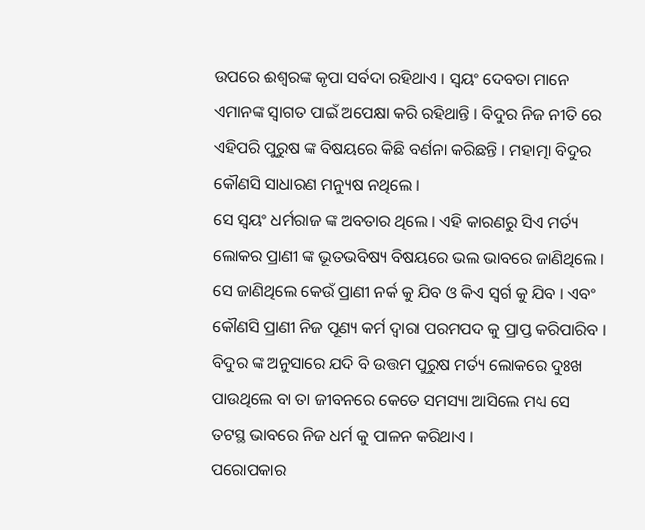ଉପରେ ଈଶ୍ବରଙ୍କ କୃପା ସର୍ବଦା ରହିଥାଏ । ସ୍ଵୟଂ ଦେବତା ମାନେ ଏମାନଙ୍କ ସ୍ଵାଗତ ପାଇଁ ଅପେକ୍ଷା କରି ରହିଥାନ୍ତି । ବିଦୁର ନିଜ ନୀତି ରେ ଏହିପରି ପୁରୁଷ ଙ୍କ ବିଷୟରେ କିଛି ବର୍ଣନା କରିଛନ୍ତି । ମହାତ୍ମା ବିଦୁର କୌଣସି ସାଧାରଣ ମନ୍ୟୁଷ ନଥିଲେ ।
ସେ ସ୍ଵୟଂ ଧର୍ମରାଜ ଙ୍କ ଅବତାର ଥିଲେ । ଏହି କାରଣରୁ ସିଏ ମର୍ତ୍ୟ ଲୋକର ପ୍ରାଣୀ ଙ୍କ ଭୂତଭବିଷ୍ୟ ବିଷୟରେ ଭଲ ଭାବରେ ଜାଣିଥିଲେ । ସେ ଜାଣିଥିଲେ କେଉଁ ପ୍ରାଣୀ ନର୍କ କୁ ଯିବ ଓ କିଏ ସ୍ଵର୍ଗ କୁ ଯିବ । ଏବଂ କୌଣସି ପ୍ରାଣୀ ନିଜ ପୂଣ୍ୟ କର୍ମ ଦ୍ଵାରା ପରମପଦ କୁ ପ୍ରାପ୍ତ କରିପାରିବ । ବିଦୁର ଙ୍କ ଅନୁସାରେ ଯଦି ବି ଉତ୍ତମ ପୁରୁଷ ମର୍ତ୍ୟ ଲୋକରେ ଦୁଃଖ ପାଉଥିଲେ ବା ତା ଜୀବନରେ କେତେ ସମସ୍ୟା ଆସିଲେ ମଧ୍ୟ ସେ ତଟସ୍ଥ ଭାବରେ ନିଜ ଧର୍ମ କୁ ପାଳନ କରିଥାଏ ।
ପରୋପକାର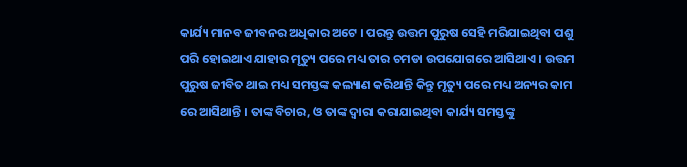କାର୍ଯ୍ୟ ମାନବ ଜୀବନର ଅଧିକାର ଅଟେ । ପରନ୍ତୁ ଉତ୍ତମ ପୁରୁଷ ସେହି ମରିଯାଇଥିବା ପଶୁ ପରି ହୋଇଥାଏ ଯାହାର ମୃତ୍ୟୁ ପରେ ମଧ୍ୟ ତାର ଚମଡା ଉପଯୋଗରେ ଆସିଥାଏ । ଉତ୍ତମ ପୁରୁଷ ଜୀବିତ ଥାଇ ମଧ୍ୟ ସମସ୍ତଙ୍କ କଲ୍ୟାଣ କରିଥାନ୍ତି କିନ୍ତୁ ମୃତ୍ୟୁ ପରେ ମଧ୍ୟ ଅନ୍ୟର କାମ ରେ ଆସିଥାନ୍ତି । ତାଙ୍କ ବିଚାର, ଓ ତାଙ୍କ ଦ୍ଵାରା କରାଯାଇଥିବା କାର୍ଯ୍ୟ ସମସ୍ତଙ୍କୁ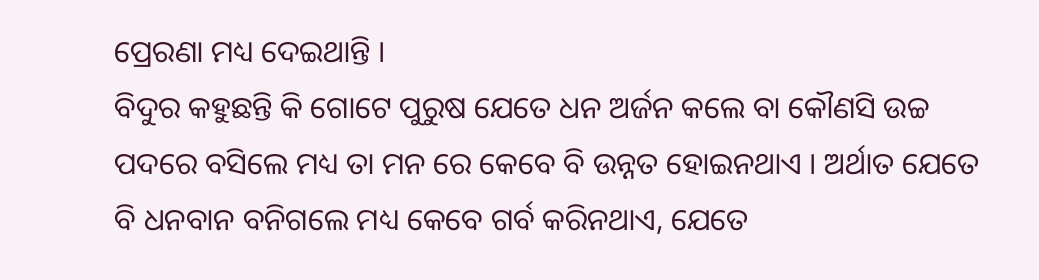ପ୍ରେରଣା ମଧ୍ୟ ଦେଇଥାନ୍ତି ।
ବିଦୁର କହୁଛନ୍ତି କି ଗୋଟେ ପୁରୁଷ ଯେତେ ଧନ ଅର୍ଜନ କଲେ ବା କୌଣସି ଉଚ୍ଚ ପଦରେ ବସିଲେ ମଧ୍ୟ ତା ମନ ରେ କେବେ ବି ଉନ୍ନତ ହୋଇନଥାଏ । ଅର୍ଥାତ ଯେତେ ବି ଧନବାନ ବନିଗଲେ ମଧ୍ୟ କେବେ ଗର୍ବ କରିନଥାଏ, ଯେତେ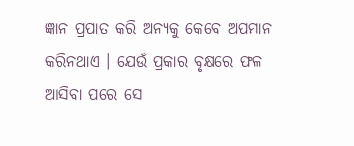ଜ୍ଞାନ ପ୍ରପାତ କରି ଅନ୍ୟକୁ କେବେ ଅପମାନ କରିନଥାଏ । ଯେଉଁ ପ୍ରକାର ବୃକ୍ଷରେ ଫଳ ଆସିବା ପରେ ସେ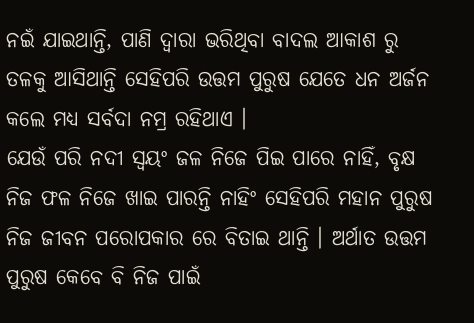ନଇଁ ଯାଇଥାନ୍ତି, ପାଣି ଦ୍ଵାରା ଭରିଥିବା ବାଦଲ ଆକାଶ ରୁ ତଳକୁ ଆସିଥାନ୍ତି ସେହିପରି ଉତ୍ତମ ପୁରୁଷ ଯେତେ ଧନ ଅର୍ଜନ କଲେ ମଧ୍ୟ ସର୍ବଦା ନମ୍ର ରହିଥାଏ ।
ଯେଉଁ ପରି ନଦୀ ସ୍ଵୟଂ ଜଳ ନିଜେ ପିଇ ପାରେ ନାହିଁ, ବୃକ୍ଷ ନିଜ ଫଳ ନିଜେ ଖାଇ ପାରନ୍ତି ନାହିଂ ସେହିପରି ମହାନ ପୁରୁଷ ନିଜ ଜୀବନ ପରୋପକାର ରେ ବିତାଇ ଥାନ୍ତି । ଅର୍ଥାତ ଉତ୍ତମ ପୁରୁଷ କେବେ ବି ନିଜ ପାଇଁ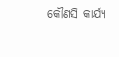କୌଣସି କାର୍ଯ୍ୟ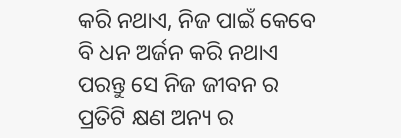କରି ନଥାଏ, ନିଜ ପାଇଁ କେବେ ବି ଧନ ଅର୍ଜନ କରି ନଥାଏ ପରନ୍ତୁ ସେ ନିଜ ଜୀବନ ର ପ୍ରତିଟି କ୍ଷଣ ଅନ୍ୟ ର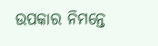ଉପକାର ନିମନ୍ତେ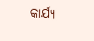କାର୍ଯ୍ୟ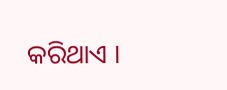କରିଥାଏ ।